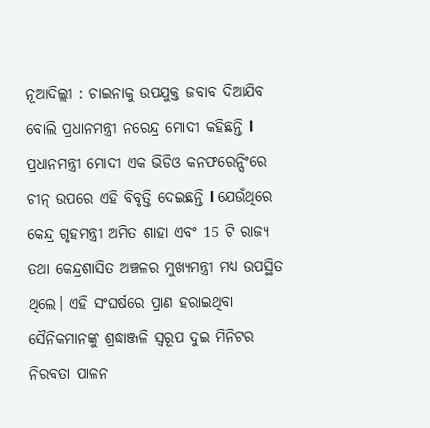ନୂଆଦିଲ୍ଲୀ : ଚାଇନାକୁ ଉପଯୁକ୍ତ ଜବାବ ଦିଆଯିବ ବୋଲି ପ୍ରଧାନମନ୍ତ୍ରୀ ନରେନ୍ଦ୍ର ମୋଦୀ କହିଛନ୍ତି l ପ୍ରଧାନମନ୍ତ୍ରୀ ମୋଦୀ ଏକ ଭିଡିଓ କନଫରେନ୍ସିଂରେ ଚୀନ୍ ଉପରେ ଏହି ବିବୃତ୍ତି ଦେଇଛନ୍ତି l ଯେଉଁଥିରେ କେନ୍ଦ୍ର ଗୃହମନ୍ତ୍ରୀ ଅମିତ ଶାହା ଏବଂ 15 ଟି ରାଜ୍ୟ ତଥା କେନ୍ଦ୍ରଶାସିତ ଅଞ୍ଚଳର ମୁଖ୍ୟମନ୍ତ୍ରୀ ମଧ୍ୟ ଉପସ୍ଥିତ ଥିଲେ। ଏହି ସଂଘର୍ଷରେ ପ୍ରାଣ ହରାଇଥିବା ସୈନିକମାନଙ୍କୁ ଶ୍ରଦ୍ଧାଞ୍ଜଳି ସ୍ୱରୂପ ଦୁଇ ମିନିଟର ନିରବତା ପାଳନ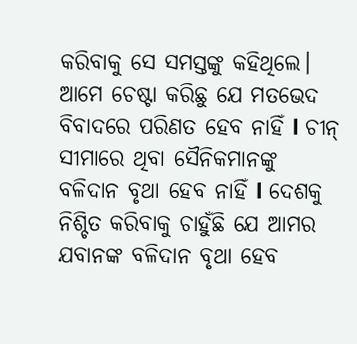କରିବାକୁ ସେ ସମସ୍ତଙ୍କୁ କହିଥିଲେ। ଆମେ ଚେଷ୍ଟା କରିଛୁ ଯେ ମତଭେଦ ବିବାଦରେ ପରିଣତ ହେବ ନାହିଁ l ଚୀନ୍ ସୀମାରେ ଥିବା ସୈନିକମାନଙ୍କୁ ବଳିଦାନ ବୃଥା ହେବ ନାହିଁ l ଦେଶକୁ ନିଶ୍ଚିତ କରିବାକୁ ଚାହୁଁଛି ଯେ ଆମର ଯବାନଙ୍କ ବଳିଦାନ ବୃଥା ହେବ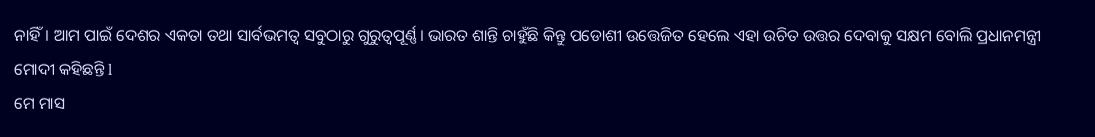ନାହିଁ। ଆମ ପାଇଁ ଦେଶର ଏକତା ତଥା ସାର୍ବଭମତ୍ୱ ସବୁଠାରୁ ଗୁରୁତ୍ୱପୂର୍ଣ୍ଣ। ଭାରତ ଶାନ୍ତି ଚାହୁଁଛି କିନ୍ତୁ ପଡୋଶୀ ଉତ୍ତେଜିତ ହେଲେ ଏହା ଉଚିତ ଉତ୍ତର ଦେବାକୁ ସକ୍ଷମ ବୋଲି ପ୍ରଧାନମନ୍ତ୍ରୀ ମୋଦୀ କହିଛନ୍ତି l
ମେ ମାସ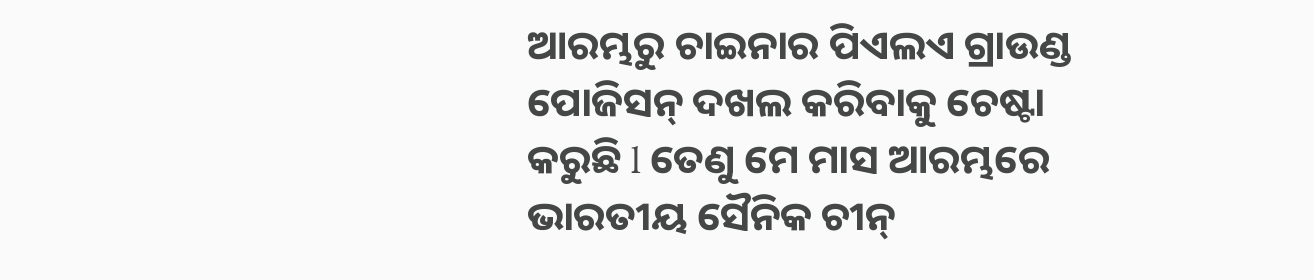ଆରମ୍ଭରୁ ଚାଇନାର ପିଏଲଏ ଗ୍ରାଉଣ୍ଡ ପୋଜିସନ୍ ଦଖଲ କରିବାକୁ ଚେଷ୍ଟା କରୁଛି l ତେଣୁ ମେ ମାସ ଆରମ୍ଭରେ ଭାରତୀୟ ସୈନିକ ଚୀନ୍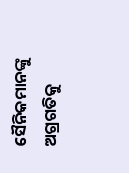ସୈନିକମାନଙ୍କୁ ଅଗ୍ରଗତିକୁ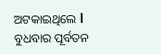ଅଟକାଇଥିଲେ l
ବୁଧବାର ପୂର୍ବତନ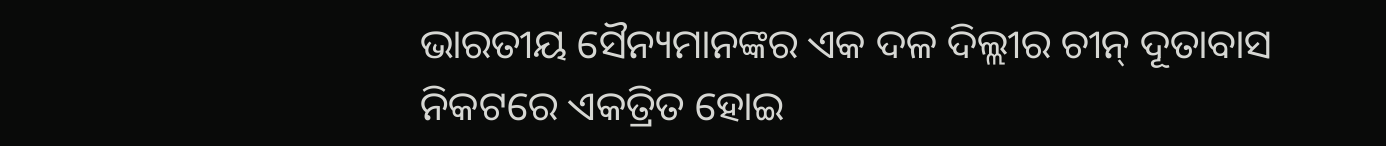ଭାରତୀୟ ସୈନ୍ୟମାନଙ୍କର ଏକ ଦଳ ଦିଲ୍ଲୀର ଚୀନ୍ ଦୂତାବାସ ନିକଟରେ ଏକତ୍ରିତ ହୋଇ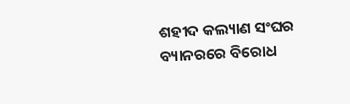ଶହୀଦ କଲ୍ୟାଣ ସଂଘର ବ୍ୟାନରରେ ବିରୋଧ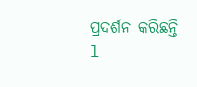ପ୍ରଦର୍ଶନ କରିଛନ୍ତି l